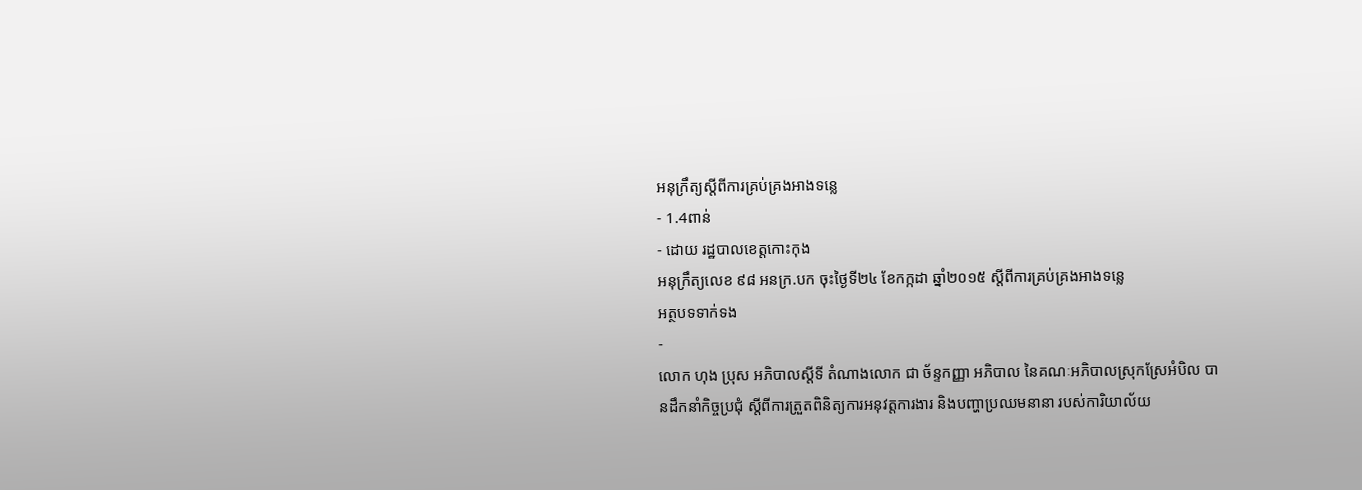អនុក្រឹត្យស្តីពីការគ្រប់គ្រងអាងទន្លេ
- 1.4ពាន់
- ដោយ រដ្ឋបាលខេត្តកោះកុង
អនុក្រឹត្យលេខ ៩៨ អនក្រ.បក ចុះថ្ងៃទី២៤ ខែកក្កដា ឆ្នាំ២០១៥ ស្តីពីការគ្រប់គ្រងអាងទន្លេ
អត្ថបទទាក់ទង
-
លោក ហុង ប្រុស អភិបាលស្តីទី តំណាងលោក ជា ច័ន្ទកញ្ញា អភិបាល នៃគណៈអភិបាលស្រុកស្រែអំបិល បានដឹកនាំកិច្ចប្រជុំ ស្តីពីការត្រួតពិនិត្យការអនុវត្តការងារ និងបញ្ហាប្រឈមនានា របស់ការិយាល័យ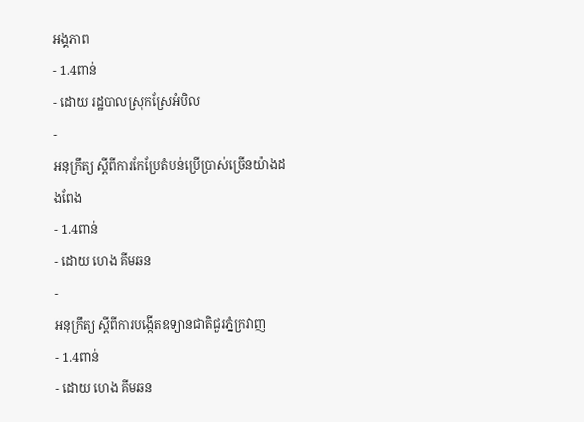អង្គភាព
- 1.4ពាន់
- ដោយ រដ្ឋបាលស្រុកស្រែអំបិល
-
អនុក្រឹត្យ ស្ដីពីការកែប្រែតំបន់ប្រើប្រាស់ច្រើនយ៉ាងដងពែង
- 1.4ពាន់
- ដោយ ហេង គីមឆន
-
អនុក្រឹត្យ ស្តីពីការបង្កើតឧទ្យានជាតិជួរភ្នំក្រវាញ
- 1.4ពាន់
- ដោយ ហេង គីមឆន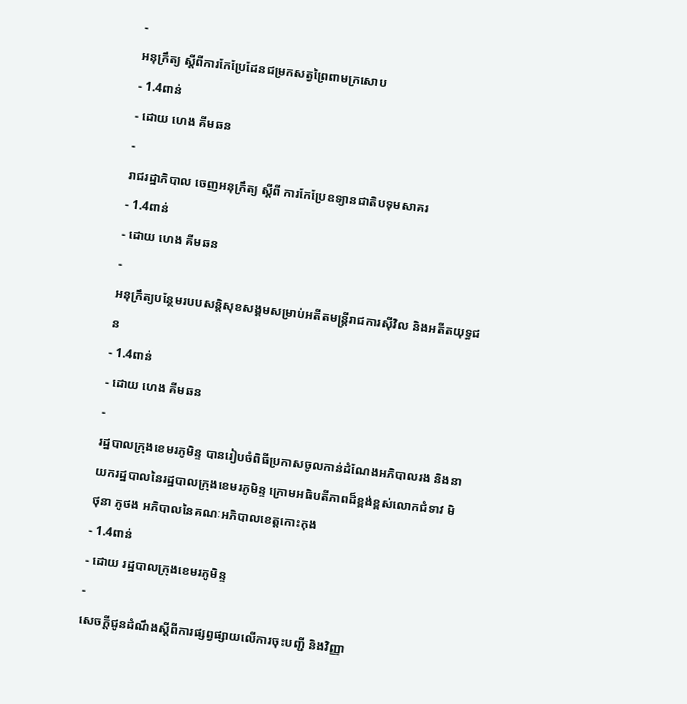-
អនុក្រឹត្យ ស្តីពីការកែប្រែដែនជម្រកសត្វព្រៃពាមក្រសោប
- 1.4ពាន់
- ដោយ ហេង គីមឆន
-
រាជរដ្ឋាភិបាល ចេញអនុក្រឹត្យ ស្ដីពី ការកែប្រែឧទ្យានជាតិបទុមសាគរ
- 1.4ពាន់
- ដោយ ហេង គីមឆន
-
អនុក្រឹត្យបន្ថែមរបបសន្តិសុខសង្គមសម្រាប់អតីតមន្ត្រីរាជការសុីវិល និងអតីតយុទ្ធជន
- 1.4ពាន់
- ដោយ ហេង គីមឆន
-
រដ្ឋបាលក្រុងខេមរភូមិន្ទ បានរៀបចំពិធីប្រកាសចូលកាន់ដំណែងអភិបាលរង និងនាយករដ្ឋបាលនៃរដ្ឋបាលក្រុងខេមរភូមិន្ទ ក្រោមអធិបតីភាពដ៏ខ្ពង់ខ្ពស់លោកជំទាវ មិថុនា ភូថង អភិបាលនៃគណៈអភិបាលខេត្តកោះកុង
- 1.4ពាន់
- ដោយ រដ្ឋបាលក្រុងខេមរភូមិន្ទ
-
សេចក្តីជូនដំណឹងស្តីពីការផ្សព្វផ្សាយលើការចុះបញ្ជី និងវិញ្ញា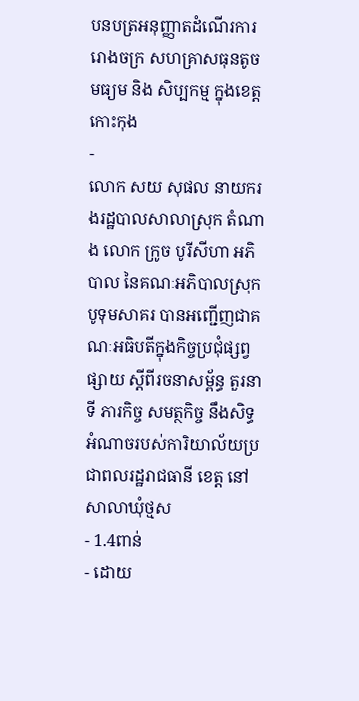បនបត្រអនុញ្ញាតដំណើរការ រោងចក្រ សហគ្រាសធុនតូច មធ្យម និង សិប្បកម្ម ក្នុងខេត្តកោះកុង
-
លោក សយ សុផល នាយករងរដ្ឋបាលសាលាស្រុក តំណាង លោក ក្រូច បូរីសីហា អភិបាល នៃគណៈអភិបាលស្រុកបូទុមសាគរ បានអញ្ជើញជាគណៈអធិបតីក្នុងកិច្ចប្រជុំផ្សព្វផ្សាយ ស្តីពីរចនាសម្ព័ន្ធ តួរនាទី ភារកិច្ច សមត្ថកិច្ច នឹងសិទ្ធអំណាចរបស់ការិយាល័យប្រជាពលរដ្ឋរាជធានី ខេត្ត នៅសាលាឃុំថ្មស
- 1.4ពាន់
- ដោយ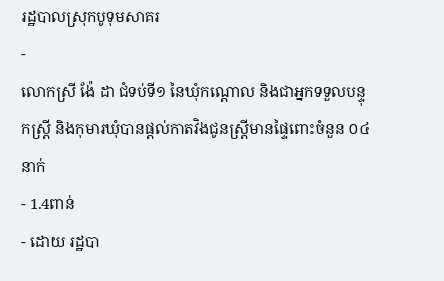រដ្ឋបាលស្រុកបូទុមសាគរ
-
លោកស្រី ង៉ែ ដា ជំទប់ទី១ នៃឃុំកណ្តោល និងជាអ្នកទទួលបន្ទុកស្ត្រី និងកុមារឃុំបានផ្តល់កាតវិងជូនស្រ្តីមានផ្ទៃពោះចំនួន ០៤នាក់
- 1.4ពាន់
- ដោយ រដ្ឋបា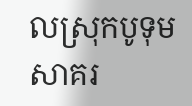លស្រុកបូទុមសាគរ